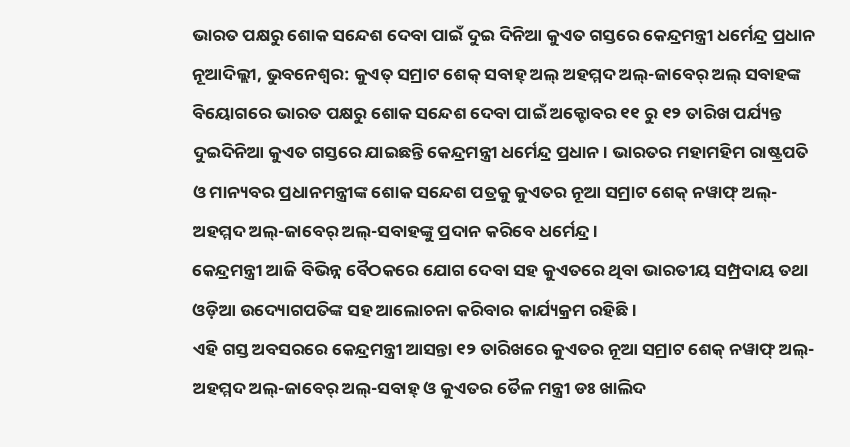ଭାରତ ପକ୍ଷରୁ ଶୋକ ସନ୍ଦେଶ ଦେବା ପାଇଁ ଦୁଇ ଦିନିଆ କୁଏତ ଗସ୍ତରେ କେନ୍ଦ୍ରମନ୍ତ୍ରୀ ଧର୍ମେନ୍ଦ୍ର ପ୍ରଧାନ
ନୂଆଦିଲ୍ଲୀ, ଭୁବନେଶ୍ୱର: କୁଏତ୍ ସମ୍ରାଟ ଶେକ୍ ସବାହ୍ ଅଲ୍ ଅହମ୍ମଦ ଅଲ୍-ଜାବେର୍ ଅଲ୍ ସବାହଙ୍କ ବିୟୋଗରେ ଭାରତ ପକ୍ଷରୁ ଶୋକ ସନ୍ଦେଶ ଦେବା ପାଇଁ ଅକ୍ଟୋବର ୧୧ ରୁ ୧୨ ତାରିଖ ପର୍ଯ୍ୟନ୍ତ ଦୁଇଦିନିଆ କୁଏତ ଗସ୍ତରେ ଯାଇଛନ୍ତି କେନ୍ଦ୍ରମନ୍ତ୍ରୀ ଧର୍ମେନ୍ଦ୍ର ପ୍ରଧାନ। ଭାରତର ମହାମହିମ ରାଷ୍ଟ୍ରପତି ଓ ମାନ୍ୟବର ପ୍ରଧାନମନ୍ତ୍ରୀଙ୍କ ଶୋକ ସନ୍ଦେଶ ପତ୍ରକୁ କୁଏତର ନୂଆ ସମ୍ରାଟ ଶେକ୍ ନୱାଫ୍ ଅଲ୍-ଅହମ୍ମଦ ଅଲ୍-ଜାବେର୍ ଅଲ୍-ସବାହଙ୍କୁ ପ୍ରଦାନ କରିବେ ଧର୍ମେନ୍ଦ୍ର।
କେନ୍ଦ୍ରମନ୍ତ୍ରୀ ଆଜି ବିଭିନ୍ନ ବୈଠକରେ ଯୋଗ ଦେବା ସହ କୁଏତରେ ଥିବା ଭାରତୀୟ ସମ୍ପ୍ରଦାୟ ତଥା ଓଡ଼ିଆ ଉଦ୍ୟୋଗପତିଙ୍କ ସହ ଆଲୋଚନା କରିବାର କାର୍ଯ୍ୟକ୍ରମ ରହିଛି।
ଏହି ଗସ୍ତ ଅବସରରେ କେନ୍ଦ୍ରମନ୍ତ୍ରୀ ଆସନ୍ତା ୧୨ ତାରିଖରେ କୁଏତର ନୂଆ ସମ୍ରାଟ ଶେକ୍ ନୱାଫ୍ ଅଲ୍-ଅହମ୍ମଦ ଅଲ୍-ଜାବେର୍ ଅଲ୍-ସବାହ୍ ଓ କୁଏତର ତୈଳ ମନ୍ତ୍ରୀ ଡଃ ଖାଲିଦ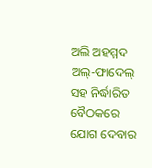ଅଲି ଅହମ୍ମଦ ଅଲ୍-ଫାଦେଲ୍ ସହ ନିର୍ଦ୍ଧାରିତ ବୈଠକରେ ଯୋଗ ଦେବାର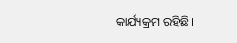କାର୍ଯ୍ୟକ୍ରମ ରହିଛି।